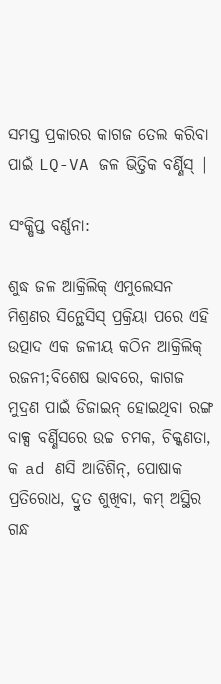ସମସ୍ତ ପ୍ରକାରର କାଗଜ ତେଲ କରିବା ପାଇଁ LQ-VA ଜଳ ଭିତ୍ତିକ ବର୍ଣ୍ଣିସ୍ |

ସଂକ୍ଷିପ୍ତ ବର୍ଣ୍ଣନା:

ଶୁଦ୍ଧ ଜଳ ଆକ୍ରିଲିକ୍ ଏମୁଲେସନ ମିଶ୍ରଣର ସିନ୍ଥେସିସ୍ ପ୍ରକ୍ରିୟା ପରେ ଏହି ଉତ୍ପାଦ ଏକ ଜଳୀୟ କଠିନ ଆକ୍ରିଲିକ୍ ରଜନୀ;ବିଶେଷ ଭାବରେ, କାଗଜ ମୁଦ୍ରଣ ପାଇଁ ଡିଜାଇନ୍ ହୋଇଥିବା ରଙ୍ଗ ବାକ୍ସ ବର୍ଣ୍ଣିସରେ ଉଚ୍ଚ ଚମକ, ଚିକ୍କଣତା, କ ad ଣସି ଆଡିଶିନ୍, ପୋଷାକ ପ୍ରତିରୋଧ, ଦ୍ରୁତ ଶୁଖିବା, କମ୍ ଅସ୍ଥିର ଗନ୍ଧ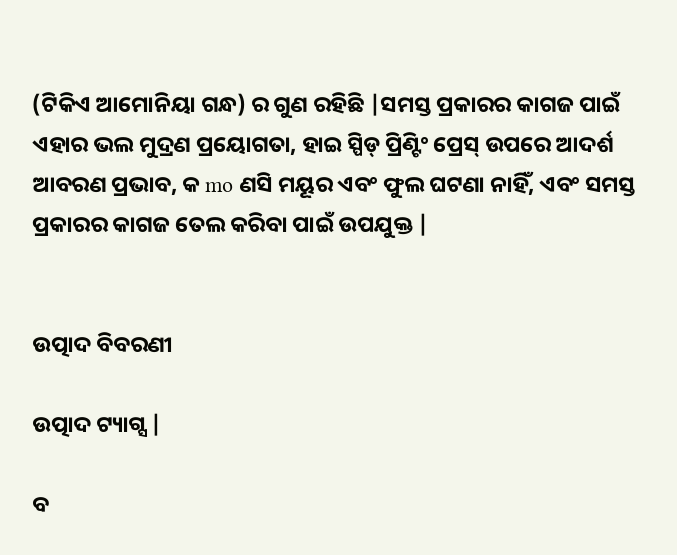(ଟିକିଏ ଆମୋନିୟା ଗନ୍ଧ) ର ଗୁଣ ରହିଛି |ସମସ୍ତ ପ୍ରକାରର କାଗଜ ପାଇଁ ଏହାର ଭଲ ମୁଦ୍ରଣ ପ୍ରୟୋଗତା, ହାଇ ସ୍ପିଡ୍ ପ୍ରିଣ୍ଟିଂ ପ୍ରେସ୍ ଉପରେ ଆଦର୍ଶ ଆବରଣ ପ୍ରଭାବ, କ mo ଣସି ମୟୂର ଏବଂ ଫୁଲ ଘଟଣା ନାହିଁ, ଏବଂ ସମସ୍ତ ପ୍ରକାରର କାଗଜ ତେଲ କରିବା ପାଇଁ ଉପଯୁକ୍ତ |


ଉତ୍ପାଦ ବିବରଣୀ

ଉତ୍ପାଦ ଟ୍ୟାଗ୍ସ |

ବ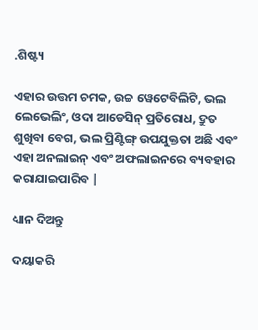.ଶିଷ୍ଟ୍ୟ

ଏହାର ଉତ୍ତମ ଚମକ, ଉଚ୍ଚ ୱେଟେବିଲିଟି, ଭଲ ଲେଭେଲିଂ, ଓଦା ଆଡେସିନ୍ ପ୍ରତିରୋଧ, ଦ୍ରୁତ ଶୁଖିବା ବେଗ, ଭଲ ପ୍ରିଣ୍ଟିଙ୍ଗ୍ ଉପଯୁକ୍ତତା ଅଛି ଏବଂ ଏହା ଅନଲାଇନ୍ ଏବଂ ଅଫଲାଇନରେ ବ୍ୟବହାର କରାଯାଇପାରିବ |

ଧ୍ୟାନ ଦିଅନ୍ତୁ

ଦୟାକରି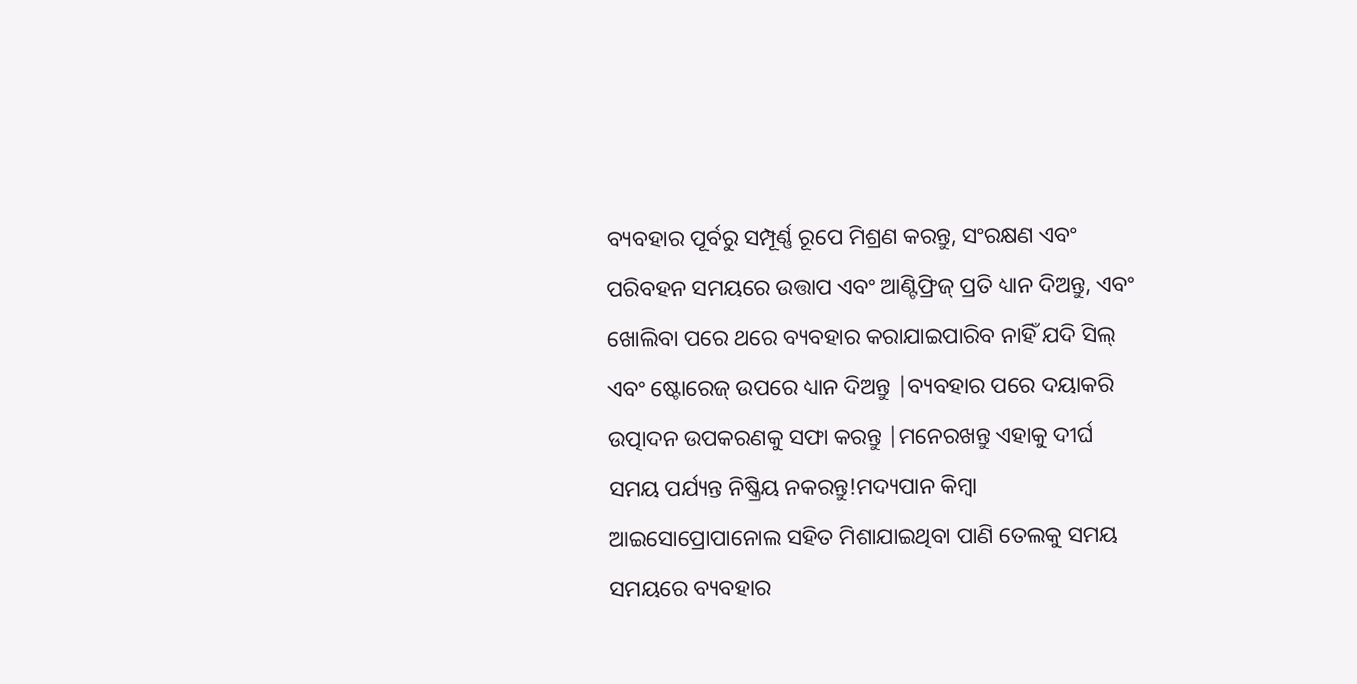ବ୍ୟବହାର ପୂର୍ବରୁ ସମ୍ପୂର୍ଣ୍ଣ ରୂପେ ମିଶ୍ରଣ କରନ୍ତୁ, ସଂରକ୍ଷଣ ଏବଂ ପରିବହନ ସମୟରେ ଉତ୍ତାପ ଏବଂ ଆଣ୍ଟିଫ୍ରିଜ୍ ପ୍ରତି ଧ୍ୟାନ ଦିଅନ୍ତୁ, ଏବଂ ଖୋଲିବା ପରେ ଥରେ ବ୍ୟବହାର କରାଯାଇପାରିବ ନାହିଁ ଯଦି ସିଲ୍ ଏବଂ ଷ୍ଟୋରେଜ୍ ଉପରେ ଧ୍ୟାନ ଦିଅନ୍ତୁ |ବ୍ୟବହାର ପରେ ଦୟାକରି ଉତ୍ପାଦନ ଉପକରଣକୁ ସଫା କରନ୍ତୁ |ମନେରଖନ୍ତୁ ଏହାକୁ ଦୀର୍ଘ ସମୟ ପର୍ଯ୍ୟନ୍ତ ନିଷ୍କ୍ରିୟ ନକରନ୍ତୁ!ମଦ୍ୟପାନ କିମ୍ବା ଆଇସୋପ୍ରୋପାନୋଲ ସହିତ ମିଶାଯାଇଥିବା ପାଣି ତେଲକୁ ସମୟ ସମୟରେ ବ୍ୟବହାର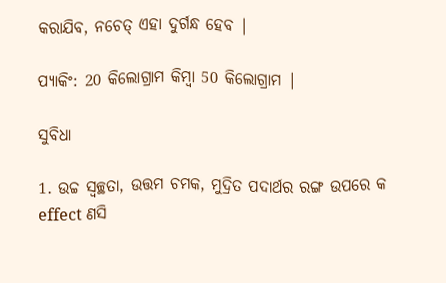କରାଯିବ, ନଚେତ୍ ଏହା ଦୁର୍ଗନ୍ଧ ହେବ |

ପ୍ୟାକିଂ: 20 କିଲୋଗ୍ରାମ କିମ୍ବା 50 କିଲୋଗ୍ରାମ |

ସୁବିଧା

1. ଉଚ୍ଚ ସ୍ୱଚ୍ଛତା, ଉତ୍ତମ ଚମକ, ମୁଦ୍ରିତ ପଦାର୍ଥର ରଙ୍ଗ ଉପରେ କ effect ଣସି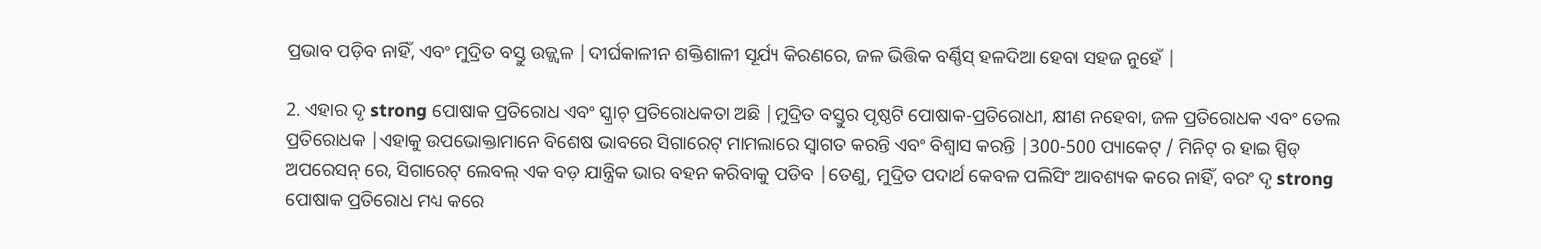ପ୍ରଭାବ ପଡ଼ିବ ନାହିଁ, ଏବଂ ମୁଦ୍ରିତ ବସ୍ତୁ ଉଜ୍ଜ୍ୱଳ |ଦୀର୍ଘକାଳୀନ ଶକ୍ତିଶାଳୀ ସୂର୍ଯ୍ୟ କିରଣରେ, ଜଳ ଭିତ୍ତିକ ବର୍ଣ୍ଣିସ୍ ହଳଦିଆ ହେବା ସହଜ ନୁହେଁ |

2. ଏହାର ଦୃ strong ପୋଷାକ ପ୍ରତିରୋଧ ଏବଂ ସ୍କ୍ରାଚ୍ ପ୍ରତିରୋଧକତା ଅଛି |ମୁଦ୍ରିତ ବସ୍ତୁର ପୃଷ୍ଠଟି ପୋଷାକ-ପ୍ରତିରୋଧୀ, କ୍ଷୀଣ ନହେବା, ଜଳ ପ୍ରତିରୋଧକ ଏବଂ ତେଲ ପ୍ରତିରୋଧକ |ଏହାକୁ ଉପଭୋକ୍ତାମାନେ ବିଶେଷ ଭାବରେ ସିଗାରେଟ୍ ମାମଲାରେ ସ୍ୱାଗତ କରନ୍ତି ଏବଂ ବିଶ୍ୱାସ କରନ୍ତି |300-500 ପ୍ୟାକେଟ୍ / ମିନିଟ୍ ର ହାଇ ସ୍ପିଡ୍ ଅପରେସନ୍ ରେ, ସିଗାରେଟ୍ ଲେବଲ୍ ଏକ ବଡ଼ ଯାନ୍ତ୍ରିକ ଭାର ବହନ କରିବାକୁ ପଡିବ |ତେଣୁ, ମୁଦ୍ରିତ ପଦାର୍ଥ କେବଳ ପଲିସିଂ ଆବଶ୍ୟକ କରେ ନାହିଁ, ବରଂ ଦୃ strong ପୋଷାକ ପ୍ରତିରୋଧ ମଧ୍ୟ କରେ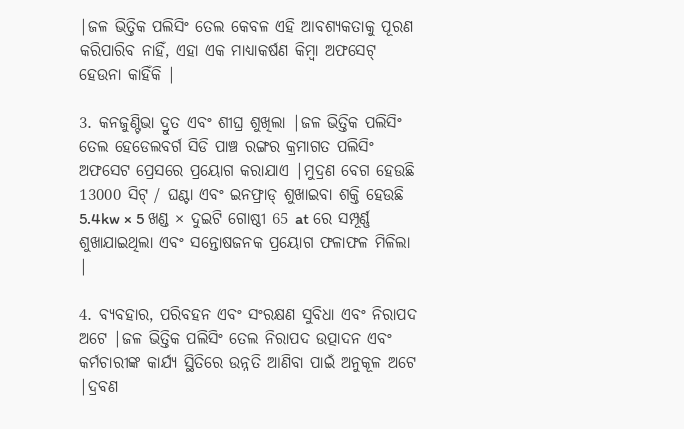|ଜଳ ଭିତ୍ତିକ ପଲିସିଂ ତେଲ କେବଳ ଏହି ଆବଶ୍ୟକତାକୁ ପୂରଣ କରିପାରିବ ନାହିଁ, ଏହା ଏକ ମାଧ୍ୟାକର୍ଷଣ କିମ୍ବା ଅଫସେଟ୍ ହେଉନା କାହିଁକି |

3. କନଜୁଣ୍ଟିଭା ଦ୍ରୁତ ଏବଂ ଶୀଘ୍ର ଶୁଖିଲା |ଜଳ ଭିତ୍ତିକ ପଲିସିଂ ତେଲ ହେଡେଲବର୍ଗ ସିଡି ପାଞ୍ଚ ରଙ୍ଗର କ୍ରମାଗତ ପଲିସିଂ ଅଫସେଟ ପ୍ରେସରେ ପ୍ରୟୋଗ କରାଯାଏ |ମୁଦ୍ରଣ ବେଗ ହେଉଛି 13000 ସିଟ୍ / ଘଣ୍ଟା ଏବଂ ଇନଫ୍ରାଡ୍ ଶୁଖାଇବା ଶକ୍ତି ହେଉଛି 5.4kw × 5 ଖଣ୍ଡ × ଦୁଇଟି ଗୋଷ୍ଠୀ 65 at ରେ ସମ୍ପୂର୍ଣ୍ଣ ଶୁଖାଯାଇଥିଲା ଏବଂ ସନ୍ତୋଷଜନକ ପ୍ରୟୋଗ ଫଳାଫଳ ମିଳିଲା |

4. ବ୍ୟବହାର, ପରିବହନ ଏବଂ ସଂରକ୍ଷଣ ସୁବିଧା ଏବଂ ନିରାପଦ ଅଟେ |ଜଳ ଭିତ୍ତିକ ପଲିସିଂ ତେଲ ନିରାପଦ ଉତ୍ପାଦନ ଏବଂ କର୍ମଚାରୀଙ୍କ କାର୍ଯ୍ୟ ସ୍ଥିତିରେ ଉନ୍ନତି ଆଣିବା ପାଇଁ ଅନୁକୂଳ ଅଟେ |ଦ୍ରବଣ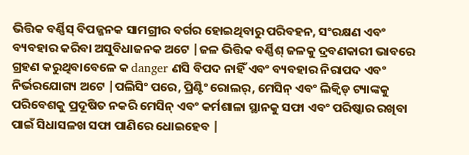ଭିତ୍ତିକ ବର୍ଣ୍ଣିସ୍ ବିପଜ୍ଜନକ ସାମଗ୍ରୀର ବର୍ଗର ହୋଇଥିବାରୁ ପରିବହନ, ସଂରକ୍ଷଣ ଏବଂ ବ୍ୟବହାର କରିବା ଅସୁବିଧାଜନକ ଅଟେ |ଜଳ ଭିତ୍ତିକ ବର୍ଣ୍ଣିଶ୍ ଜଳକୁ ଦ୍ରବଣକାରୀ ଭାବରେ ଗ୍ରହଣ କରୁଥିବାବେଳେ କ danger ଣସି ବିପଦ ନାହିଁ ଏବଂ ବ୍ୟବହାର ନିରାପଦ ଏବଂ ନିର୍ଭରଯୋଗ୍ୟ ଅଟେ |ପଲିସିଂ ପରେ, ପ୍ରିଣ୍ଟିଂ ରୋଲର୍, ମେସିନ୍ ଏବଂ ଲିକ୍ୱିଡ୍ ଟ୍ୟାଙ୍କକୁ ପରିବେଶକୁ ପ୍ରଦୂଷିତ ନକରି ମେସିନ୍ ଏବଂ କର୍ମଶାଳା ସ୍ଥାନକୁ ସଫା ଏବଂ ପରିଷ୍କାର ରଖିବା ପାଇଁ ସିଧାସଳଖ ସଫା ପାଣିରେ ଧୋଇହେବ |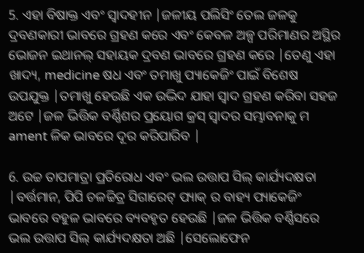5. ଏହା ବିଷାକ୍ତ ଏବଂ ସ୍ୱାଦହୀନ |ଜଳୀୟ ପଲିସିଂ ତେଲ ଜଳକୁ ଦ୍ରବଣକାରୀ ଭାବରେ ଗ୍ରହଣ କରେ ଏବଂ କେବଳ ଅଳ୍ପ ପରିମାଣର ଅସ୍ଥିର ଭୋଜନ ଇଥାନଲ୍ ସହାୟକ ଦ୍ରବଣ ଭାବରେ ଗ୍ରହଣ କରେ |ତେଣୁ ଏହା ଖାଦ୍ୟ, medicine ଷଧ ଏବଂ ତମାଖୁ ପ୍ୟାକେଜିଂ ପାଇଁ ବିଶେଷ ଉପଯୁକ୍ତ |ତମାଖୁ ହେଉଛି ଏକ ଉଦ୍ଭିଦ ଯାହା ସ୍ୱାଦ ଗ୍ରହଣ କରିବା ସହଜ ଅଟେ |ଜଳ ଭିତ୍ତିକ ବର୍ଣ୍ଣିଶର ପ୍ରୟୋଗ କ୍ରସ୍ ସ୍ୱାଦର ସମ୍ଭାବନାକୁ ମ ament ଳିକ ଭାବରେ ଦୂର କରିପାରିବ |

6. ଉଚ୍ଚ ତାପମାତ୍ରା ପ୍ରତିରୋଧ ଏବଂ ଭଲ ଉତ୍ତାପ ସିଲ୍ କାର୍ଯ୍ୟଦକ୍ଷତା |ବର୍ତ୍ତମାନ, ପିପି ଚଳଚ୍ଚିତ୍ର ସିଗାରେଟ୍ ପ୍ୟାକ୍ ର ବାହ୍ୟ ପ୍ୟାକେଜିଂ ଭାବରେ ବହୁଳ ଭାବରେ ବ୍ୟବହୃତ ହେଉଛି |ଜଳ ଭିତ୍ତିକ ବର୍ଣ୍ଣିସରେ ଭଲ ଉତ୍ତାପ ସିଲ୍ କାର୍ଯ୍ୟଦକ୍ଷତା ଅଛି |ସେଲୋଫେନ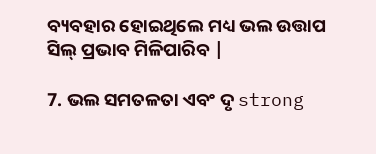ବ୍ୟବହାର ହୋଇଥିଲେ ମଧ୍ୟ ଭଲ ଉତ୍ତାପ ସିଲ୍ ପ୍ରଭାବ ମିଳିପାରିବ |

7. ଭଲ ସମତଳତା ଏବଂ ଦୃ strong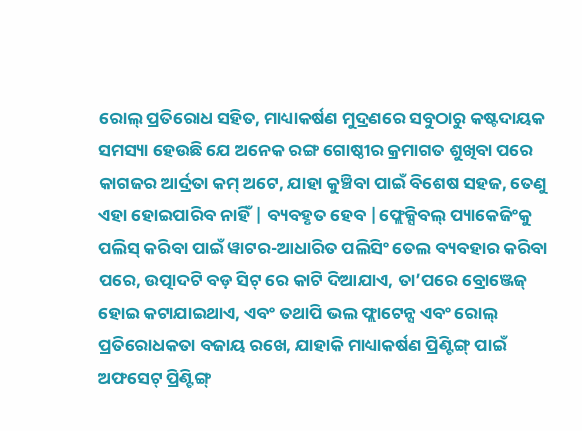ରୋଲ୍ ପ୍ରତିରୋଧ ସହିତ, ମାଧ୍ୟାକର୍ଷଣ ମୁଦ୍ରଣରେ ସବୁଠାରୁ କଷ୍ଟଦାୟକ ସମସ୍ୟା ହେଉଛି ଯେ ଅନେକ ରଙ୍ଗ ଗୋଷ୍ଠୀର କ୍ରମାଗତ ଶୁଖିବା ପରେ କାଗଜର ଆର୍ଦ୍ରତା କମ୍ ଅଟେ, ଯାହା କୁଞ୍ଚିବା ପାଇଁ ବିଶେଷ ସହଜ, ତେଣୁ ଏହା ହୋଇପାରିବ ନାହିଁ | ବ୍ୟବହୃତ ହେବ |ଫ୍ଲେକ୍ସିବଲ୍ ପ୍ୟାକେଜିଂକୁ ପଲିସ୍ କରିବା ପାଇଁ ୱାଟର-ଆଧାରିତ ପଲିସିଂ ତେଲ ବ୍ୟବହାର କରିବା ପରେ, ଉତ୍ପାଦଟି ବଡ଼ ସିଟ୍ ରେ କାଟି ଦିଆଯାଏ, ତା’ପରେ ବ୍ରୋଞ୍ଜେଜ୍ ହୋଇ କଟାଯାଇଥାଏ, ଏବଂ ତଥାପି ଭଲ ଫ୍ଲାଟେନ୍ସ ଏବଂ ରୋଲ୍ ପ୍ରତିରୋଧକତା ବଜାୟ ରଖେ, ଯାହାକି ମାଧ୍ୟାକର୍ଷଣ ପ୍ରିଣ୍ଟିଙ୍ଗ୍ ପାଇଁ ଅଫସେଟ୍ ପ୍ରିଣ୍ଟିଙ୍ଗ୍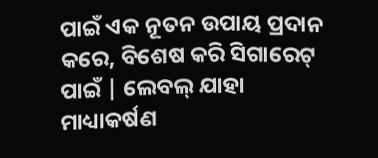ପାଇଁ ଏକ ନୂତନ ଉପାୟ ପ୍ରଦାନ କରେ, ବିଶେଷ କରି ସିଗାରେଟ୍ ପାଇଁ | ଲେବଲ୍ ଯାହା ମାଧ୍ୟାକର୍ଷଣ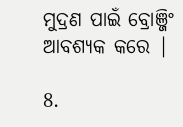ମୁଦ୍ରଣ ପାଇଁ ବ୍ରୋଞ୍ଜିଂ ଆବଶ୍ୟକ କରେ |

8.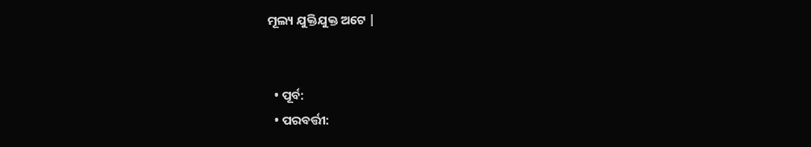ମୂଲ୍ୟ ଯୁକ୍ତିଯୁକ୍ତ ଅଟେ |


  • ପୂର୍ବ:
  • ପରବର୍ତ୍ତୀ: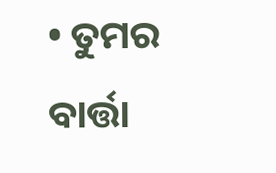• ତୁମର ବାର୍ତ୍ତା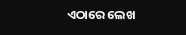ଏଠାରେ ଲେଖ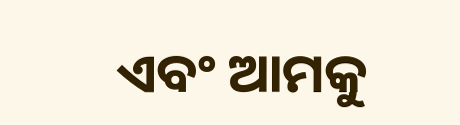ଏବଂ ଆମକୁ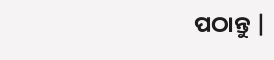ପଠାନ୍ତୁ |